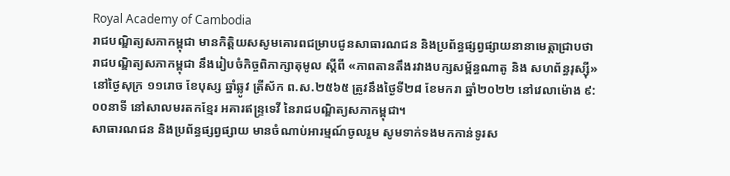Royal Academy of Cambodia
រាជបណ្ឌិត្យសភាកម្ពុជា មានកិត្តិយសសូមគោរពជម្រាបជូនសាធារណជន និងប្រព័ន្ធផ្សព្វផ្សាយនានាមេត្តាជ្រាបថា រាជបណ្ឌិត្យសភាកម្ពុជា នឹងរៀបចំកិច្ចពិភាក្សាតុមូល ស្ដីពី «ភាពតានតឹងរវាងបក្សសម្ព័ន្ធណាតូ និង សហព័ន្ធរុស្ស៊ី» នៅថ្ងៃសុក្រ ១១រោច ខែបុស្ស ឆ្នាំឆ្លូវ ត្រីស័ក ព.ស.២៥៦៥ ត្រូវនឹងថ្ងៃទី២៨ ខែមករា ឆ្នាំ២០២២ នៅវេលាម៉ោង ៩:០០នាទី នៅសាលមរតកខ្មែរ អគារឥន្ទ្រទេវី នៃរាជបណ្ឌិត្យសភាកម្ពុជា។
សាធារណជន និងប្រព័ន្ធផ្សព្វផ្សាយ មានចំណាប់អារម្មណ៍ចូលរួម សូមទាក់ទងមកកាន់ទូរស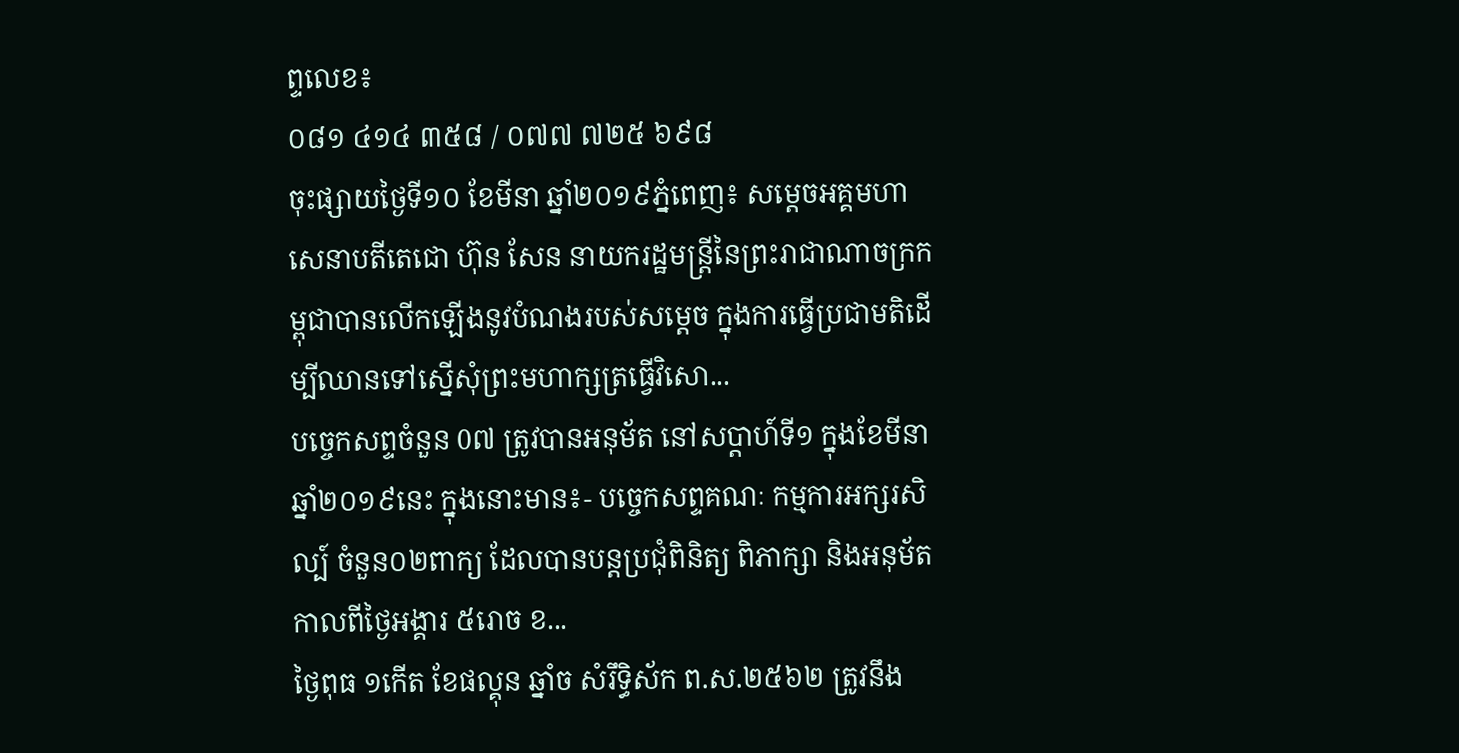ព្ទលេខ៖
០៨១ ៤១៤ ៣៥៨ / ០៧៧ ៧២៥ ៦៩៨
ចុះផ្សាយថ្ងៃទី១០ ខែមីនា ឆ្នាំ២០១៩ភ្នំពេញ៖ សម្ដេចអគ្គមហាសេនាបតីតេជោ ហ៊ុន សែន នាយករដ្ឋមន្ត្រីនៃព្រះរាជាណាចក្រកម្ពុជាបានលើកឡើងនូវបំណងរបស់សម្ដេច ក្នុងការធ្វើប្រជាមតិដើម្បីឈានទៅស្នើសុំព្រះមហាក្សត្រធ្វើវិសោ...
បច្ចេកសព្ទចំនួន 0៧ ត្រូវបានអនុម័ត នៅសប្តាហ៍ទី១ ក្នុងខែមីនា ឆ្នាំ២០១៩នេះ ក្នុងនោះមាន៖- បច្ចេកសព្ទគណៈ កម្មការអក្សរសិល្ប៍ ចំនួន០២ពាក្យ ដែលបានបន្តប្រជុំពិនិត្យ ពិភាក្សា និងអនុម័ត កាលពីថ្ងៃអង្គារ ៥រោច ខ...
ថ្ងៃពុធ ១កេីត ខែផល្គុន ឆ្នាំច សំរឹទ្ធិស័ក ព.ស.២៥៦២ ត្រូវនឹង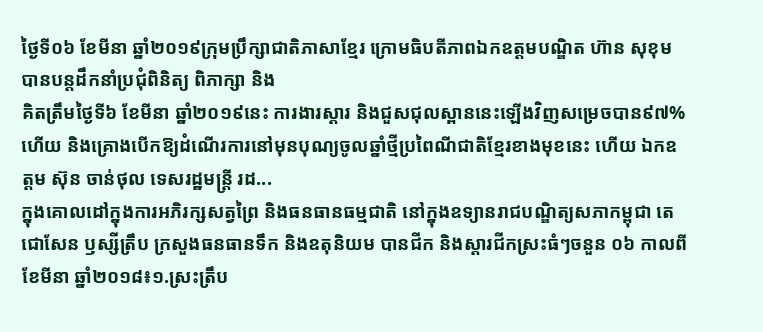ថ្ងៃទី០៦ ខែមីនា ឆ្នាំ២០១៩ក្រុមប្រឹក្សាជាតិភាសាខ្មែរ ក្រោមធិបតីភាពឯកឧត្តមបណ្ឌិត ហ៊ាន សុខុម បានបន្តដឹកនាំប្រជុំពិនិត្យ ពិភាក្សា និង
គិតត្រឹមថ្ងៃទី៦ ខែមីនា ឆ្នាំ២០១៩នេះ ការងារស្តារ និងជួសជុលស្ពាននេះឡើងវិញសម្រេចបាន៩៧% ហើយ និងគ្រោងបើកឱ្យដំណើរការនៅមុនបុណ្យចូលឆ្នាំថ្មីប្រពៃណីជាតិខ្មែរខាងមុខនេះ ហើយ ឯកឧត្តម ស៊ុន ចាន់ថុល ទេសរដ្ឋមន្រ្តី រដ...
ក្នុងគោលដៅក្នុងការអភិរក្សសត្វព្រៃ និងធនធានធម្មជាតិ នៅក្នុងឧទ្យានរាជបណ្ឌិត្យសភាកម្ពុជា តេជោសែន ឫស្សីត្រឹប ក្រសួងធនធានទឹក និងឧតុនិយម បានជីក និងស្តារជីកស្រះធំៗចនួន ០៦ កាលពីខែមីនា ឆ្នាំ២០១៨៖១.ស្រះត្រឹប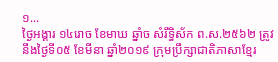១...
ថ្ងៃអង្គារ ១៤រោច ខែមាឃ ឆ្នាំច សំរឹទ្ធិស័ក ព.ស.២៥៦២ ត្រូវនឹងថ្ងៃទី០៥ ខែមីនា ឆ្នាំ២០១៩ ក្រុមប្រឹក្សាជាតិភាសាខ្មែរ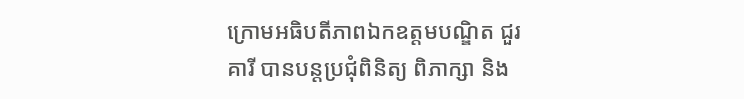ក្រោមអធិបតីភាពឯកឧត្តមបណ្ឌិត ជួរ គារី បានបន្តប្រជុំពិនិត្យ ពិភាក្សា និង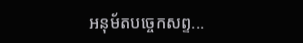អនុម័តបច្ចេកសព្ទ...